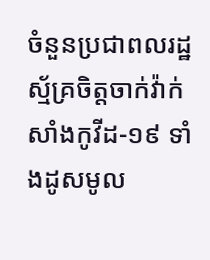ចំនួនប្រជាពលរដ្ឋស្ម័គ្រចិត្តចាក់វ៉ាក់សាំងកូវីដ-១៩ ទាំងដូសមូល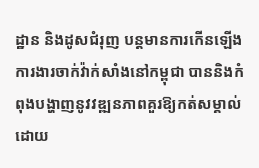ដ្ឋាន និងដូសជំរុញ បន្តមានការកើនឡើង
ការងារចាក់វ៉ាក់សាំងនៅកម្ពុជា បាននិងកំពុងបង្ហាញនូវវឌ្ឍនភាពគួរឱ្យកត់សម្គាល់ ដោយ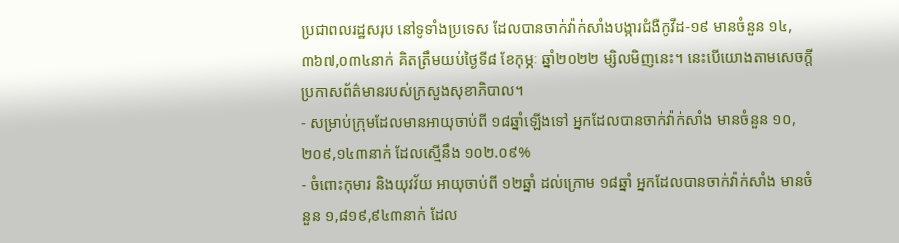ប្រជាពលរដ្ឋសរុប នៅទូទាំងប្រទេស ដែលបានចាក់វ៉ាក់សាំងបង្ការជំងឺកូវីដ-១៩ មានចំនួន ១៤,៣៦៧,០៣៤នាក់ គិតត្រឹមយប់ថ្ងៃទី៨ ខែកុម្ភៈ ឆ្នាំ២០២២ ម្សិលមិញនេះ។ នេះបើយោងតាមសេចក្តីប្រកាសព័ត៌មានរបស់ក្រសួងសុខាភិបាល។
- សម្រាប់ក្រុមដែលមានអាយុចាប់ពី ១៨ឆ្នាំឡើងទៅ អ្នកដែលបានចាក់វ៉ាក់សាំង មានចំនួន ១០,២០៩,១៤៣នាក់ ដែលស្មើនឹង ១០២.០៩%
- ចំពោះកុមារ និងយុវវ័យ អាយុចាប់ពី ១២ឆ្នាំ ដល់ក្រោម ១៨ឆ្នាំ អ្នកដែលបានចាក់វ៉ាក់សាំង មានចំនួន ១,៨១៩,៩៤៣នាក់ ដែល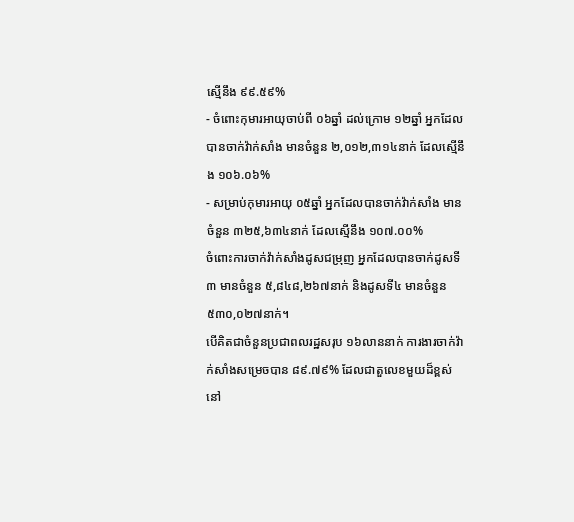ស្មើនឹង ៩៩.៥៩%
- ចំពោះកុមារអាយុចាប់ពី ០៦ឆ្នាំ ដល់ក្រោម ១២ឆ្នាំ អ្នកដែលបានចាក់វ៉ាក់សាំង មានចំនួន ២,០១២,៣១៤នាក់ ដែលស្មើនឹង ១០៦.០៦%
- សម្រាប់កុមារអាយុ ០៥ឆ្នាំ អ្នកដែលបានចាក់វ៉ាក់សាំង មានចំនួន ៣២៥,៦៣៤នាក់ ដែលស្មើនឹង ១០៧.០០%
ចំពោះការចាក់វ៉ាក់សាំងដូសជម្រុញ អ្នកដែលបានចាក់ដូសទី៣ មានចំនួន ៥,៨៤៨,២៦៧នាក់ និងដូសទី៤ មានចំនួន ៥៣០,០២៧នាក់។
បើគិតជាចំនួនប្រជាពលរដ្ឋសរុប ១៦លាននាក់ ការងារចាក់វ៉ាក់សាំងសម្រេចបាន ៨៩.៧៩% ដែលជាតួលេខមួយដ៏ខ្ពស់ នៅ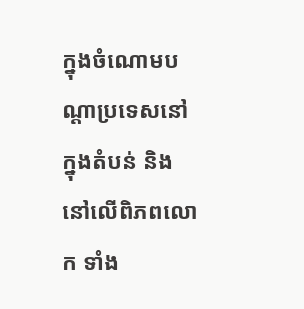ក្នុងចំណោមបណ្តាប្រទេសនៅក្នុងតំបន់ និងនៅលើពិភពលោក ទាំង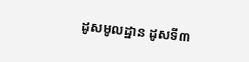ដូសមូលដ្ឋាន ដូសទី៣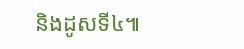និងដូសទី៤៕